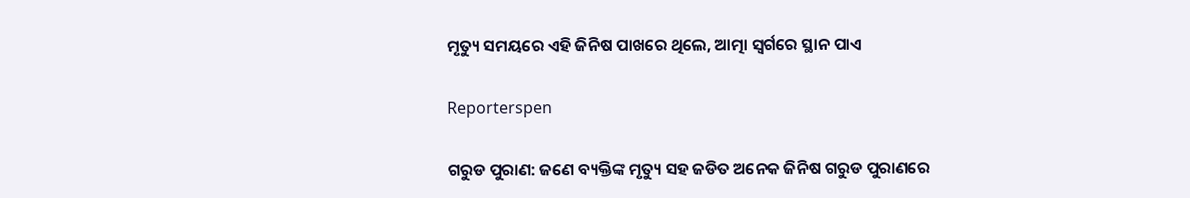ମୃତ୍ୟୁ ସମୟରେ ଏହି ଜିନିଷ ପାଖରେ ଥିଲେ, ଆତ୍ମା ସ୍ୱର୍ଗରେ ସ୍ଥାନ ପାଏ

Reporterspen

ଗରୁଡ ପୁରାଣ: ଜଣେ ବ୍ୟକ୍ତିଙ୍କ ମୃତ୍ୟୁ ସହ ଜଡିତ ଅନେକ ଜିନିଷ ଗରୁଡ ପୁରାଣରେ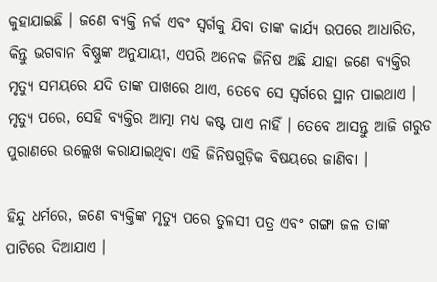କୁହାଯାଇଛି । ଜଣେ ବ୍ୟକ୍ତି ନର୍କ ଏବଂ ସ୍ୱର୍ଗକୁ ଯିବା ତାଙ୍କ କାର୍ଯ୍ୟ ଉପରେ ଆଧାରିତ, କିନ୍ତୁ ଭଗବାନ ବିଷ୍ଣୁଙ୍କ ଅନୁଯାୟୀ, ଏପରି ଅନେକ ଜିନିଷ ଅଛି ଯାହା ଜଣେ ବ୍ୟକ୍ତିର ମୃତ୍ୟୁ ସମୟରେ ଯଦି ତାଙ୍କ ପାଖରେ ଥାଏ, ତେବେ ସେ ସ୍ୱର୍ଗରେ ସ୍ଥାନ ପାଇଥାଏ । ମୃତ୍ୟୁ ପରେ, ସେହି ବ୍ୟକ୍ତିର ଆତ୍ମା ମଧ୍ୟ କଷ୍ଟ ପାଏ ନାହିଁ । ତେବେ ଆସନ୍ତୁ ଆଜି ଗରୁଡ ପୁରାଣରେ ଉଲ୍ଲେଖ କରାଯାଇଥିବା ଏହି ଜିନିଷଗୁଡ଼ିକ ବିଷୟରେ ଜାଣିବା ।

ହିନ୍ଦୁ ଧର୍ମରେ, ଜଣେ ବ୍ୟକ୍ତିଙ୍କ ମୃତ୍ୟୁ ପରେ ତୁଳସୀ ପତ୍ର ଏବଂ ଗଙ୍ଗା ଜଳ ତାଙ୍କ ପାଟିରେ ଦିଆଯାଏ ।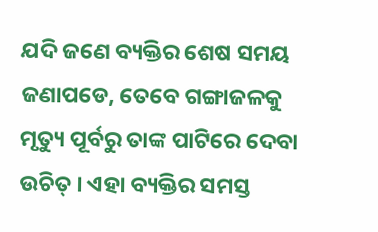ଯଦି ଜଣେ ବ୍ୟକ୍ତିର ଶେଷ ସମୟ ଜଣାପଡେ, ତେବେ ଗଙ୍ଗାଜଳକୁ ମୃତ୍ୟୁ ପୂର୍ବରୁ ତାଙ୍କ ପାଟିରେ ଦେବା ଉଚିତ୍ । ଏହା ବ୍ୟକ୍ତିର ସମସ୍ତ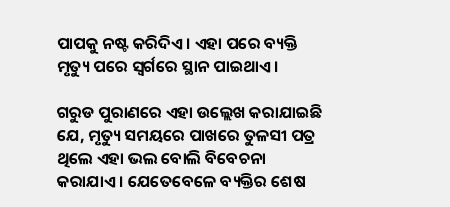ପାପକୁ ନଷ୍ଟ କରିଦିଏ । ଏହା ପରେ ବ୍ୟକ୍ତି ମୃତ୍ୟୁ ପରେ ସ୍ୱର୍ଗରେ ସ୍ଥାନ ପାଇଥାଏ ।

ଗରୁଡ ପୁରାଣରେ ଏହା ଉଲ୍ଲେଖ କରାଯାଇଛି ଯେ, ମୃତ୍ୟୁ ସମୟରେ ପାଖରେ ତୁଳସୀ ପତ୍ର ଥିଲେ ଏହା ଭଲ ବୋଲି ବିବେଚନା କରାଯାଏ । ଯେତେବେଳେ ବ୍ୟକ୍ତିର ଶେଷ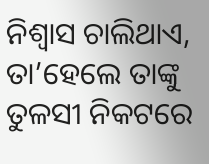ନିଶ୍ୱାସ ଚାଲିଥାଏ, ତା’ହେଲେ ତାଙ୍କୁ ତୁଳସୀ ନିକଟରେ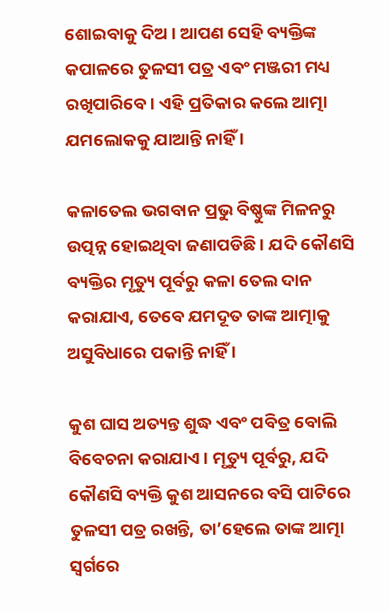ଶୋଇବାକୁ ଦିଅ । ଆପଣ ସେହି ବ୍ୟକ୍ତିଙ୍କ କପାଳରେ ତୁଳସୀ ପତ୍ର ଏବଂ ମଞ୍ଜରୀ ମଧ୍ୟ ରଖିପାରିବେ । ଏହି ପ୍ରତିକାର କଲେ ଆତ୍ମା ଯମଲୋକକୁ ଯାଆନ୍ତି ନାହିଁ ।

କଳାତେଲ ଭଗବାନ ପ୍ରଭୁ ବିଷ୍ଣୁଙ୍କ ମିଳନରୁ ଉତ୍ପନ୍ନ ହୋଇଥିବା ଜଣାପଡିଛି । ଯଦି କୌଣସି ବ୍ୟକ୍ତିର ମୃତ୍ୟୁ ପୂର୍ବରୁ କଳା ତେଲ ଦାନ କରାଯାଏ, ତେବେ ଯମଦୂତ ତାଙ୍କ ଆତ୍ମାକୁ ଅସୁବିଧାରେ ପକାନ୍ତି ନାହିଁ ।

କୁଶ ଘାସ ଅତ୍ୟନ୍ତ ଶୁଦ୍ଧ ଏବଂ ପବିତ୍ର ବୋଲି ବିବେଚନା କରାଯାଏ । ମୃତ୍ୟୁ ପୂର୍ବରୁ, ଯଦି କୌଣସି ବ୍ୟକ୍ତି କୁଶ ଆସନରେ ବସି ପାଟିରେ ତୁଳସୀ ପତ୍ର ରଖନ୍ତି, ତା’ହେଲେ ତାଙ୍କ ଆତ୍ମା ସ୍ୱର୍ଗରେ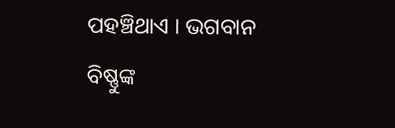ପହଞ୍ଚିଥାଏ । ଭଗବାନ ବିଷ୍ଣୁଙ୍କ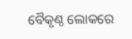ବୈକୃଣ୍ଠ ଲୋକରେ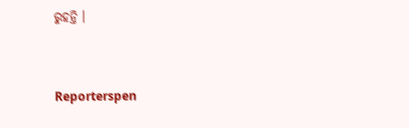ରୁହନ୍ତି ।


Reporterspen